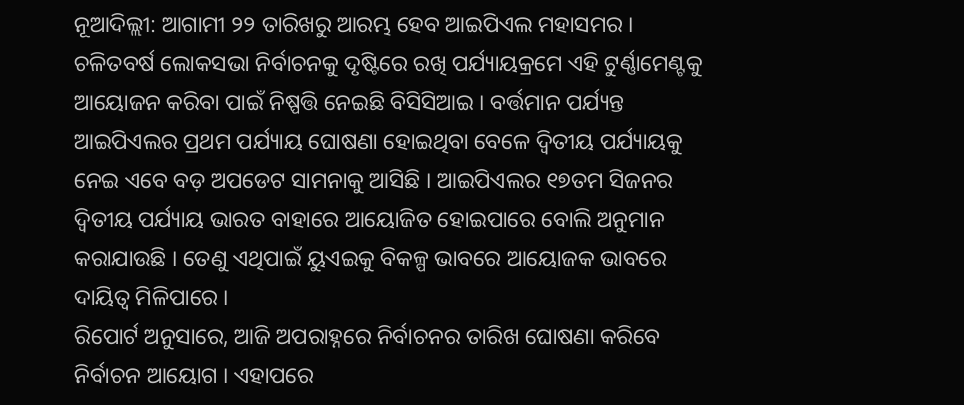ନୂଆଦିଲ୍ଲୀ: ଆଗାମୀ ୨୨ ତାରିଖରୁ ଆରମ୍ଭ ହେବ ଆଇପିଏଲ ମହାସମର । ଚଳିତବର୍ଷ ଲୋକସଭା ନିର୍ବାଚନକୁ ଦୃଷ୍ଟିରେ ରଖି ପର୍ଯ୍ୟାୟକ୍ରମେ ଏହି ଟୁର୍ଣ୍ଣାମେଣ୍ଟକୁ ଆୟୋଜନ କରିବା ପାଇଁ ନିଷ୍ପତ୍ତି ନେଇଛି ବିସିସିଆଇ । ବର୍ତ୍ତମାନ ପର୍ଯ୍ୟନ୍ତ ଆଇପିଏଲର ପ୍ରଥମ ପର୍ଯ୍ୟାୟ ଘୋଷଣା ହୋଇଥିବା ବେଳେ ଦ୍ୱିତୀୟ ପର୍ଯ୍ୟାୟକୁ ନେଇ ଏବେ ବଡ଼ ଅପଡେଟ ସାମନାକୁ ଆସିଛି । ଆଇପିଏଲର ୧୭ତମ ସିଜନର ଦ୍ୱିତୀୟ ପର୍ଯ୍ୟାୟ ଭାରତ ବାହାରେ ଆୟୋଜିତ ହୋଇପାରେ ବୋଲି ଅନୁମାନ କରାଯାଉଛି । ତେଣୁ ଏଥିପାଇଁ ୟୁଏଇକୁ ବିକଳ୍ପ ଭାବରେ ଆୟୋଜକ ଭାବରେ ଦାୟିତ୍ୱ ମିଳିପାରେ ।
ରିପୋର୍ଟ ଅନୁସାରେ, ଆଜି ଅପରାହ୍ନରେ ନିର୍ବାଚନର ତାରିଖ ଘୋଷଣା କରିବେ ନିର୍ବାଚନ ଆୟୋଗ । ଏହାପରେ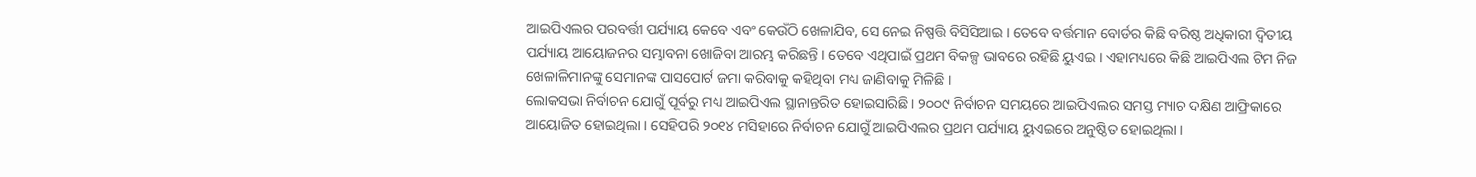ଆଇପିଏଲର ପରବର୍ତ୍ତୀ ପର୍ଯ୍ୟାୟ କେବେ ଏବଂ କେଉଁଠି ଖେଳାଯିବ, ସେ ନେଇ ନିଷ୍ପତ୍ତି ବିସିସିଆଇ । ତେବେ ବର୍ତ୍ତମାନ ବୋର୍ଡର କିଛି ବରିଷ୍ଠ ଅଧିକାରୀ ଦ୍ୱିତୀୟ ପର୍ଯ୍ୟାୟ ଆୟୋଜନର ସମ୍ଭାବନା ଖୋଜିବା ଆରମ୍ଭ କରିଛନ୍ତି । ତେବେ ଏଥିପାଇଁ ପ୍ରଥମ ବିକଳ୍ପ ଭାବରେ ରହିଛି ୟୁଏଇ । ଏହାମଧ୍ୟରେ କିଛି ଆଇପିଏଲ ଟିମ ନିଜ ଖେଳାଳିମାନଙ୍କୁ ସେମାନଙ୍କ ପାସପୋର୍ଟ ଜମା କରିବାକୁ କହିଥିବା ମଧ୍ୟ ଜାଣିବାକୁ ମିଳିଛି ।
ଲୋକସଭା ନିର୍ବାଚନ ଯୋଗୁଁ ପୂର୍ବରୁ ମଧ୍ୟ ଆଇପିଏଲ ସ୍ଥାନାନ୍ତରିତ ହୋଇସାରିଛି । ୨୦୦୯ ନିର୍ବାଚନ ସମୟରେ ଆଇପିଏଲର ସମସ୍ତ ମ୍ୟାଚ ଦକ୍ଷିଣ ଆଫ୍ରିକାରେ ଆୟୋଜିତ ହୋଇଥିଲା । ସେହିପରି ୨୦୧୪ ମସିହାରେ ନିର୍ବାଚନ ଯୋଗୁଁ ଆଇପିଏଲର ପ୍ରଥମ ପର୍ଯ୍ୟାୟ ୟୁଏଇରେ ଅନୁଷ୍ଠିତ ହୋଇଥିଲା ।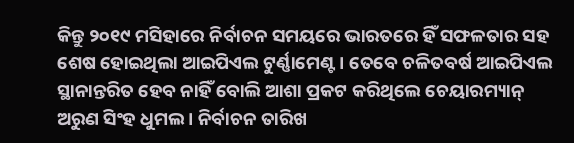କିନ୍ତୁ ୨୦୧୯ ମସିହାରେ ନିର୍ବାଚନ ସମୟରେ ଭାରତରେ ହିଁ ସଫଳତାର ସହ ଶେଷ ହୋଇଥିଲା ଆଇପିଏଲ ଟୁର୍ଣ୍ଣାମେଣ୍ଟ । ତେବେ ଚଳିତବର୍ଷ ଆଇପିଏଲ ସ୍ଥାନାନ୍ତରିତ ହେବ ନାହିଁ ବୋଲି ଆଶା ପ୍ରକଟ କରିଥିଲେ ଚେୟାରମ୍ୟାନ୍ ଅରୁଣ ସିଂହ ଧୁମଲ । ନିର୍ବାଚନ ତାରିଖ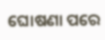ଘୋଷଣା ପରେ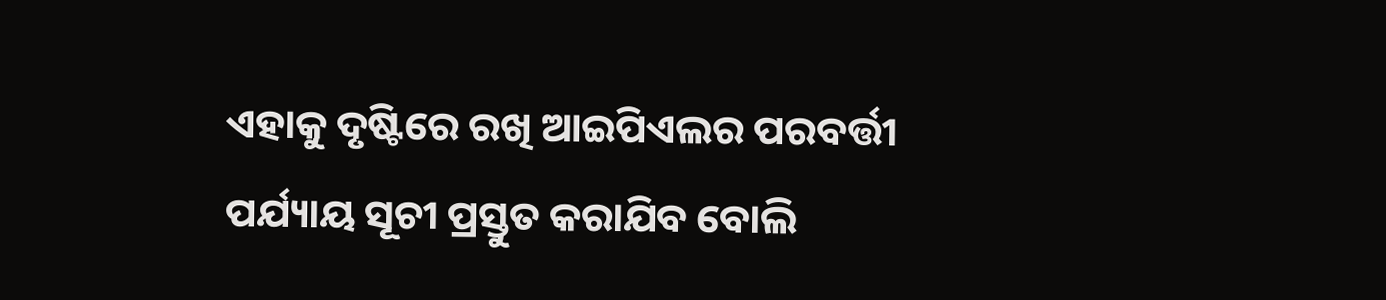ଏହାକୁ ଦୃଷ୍ଟିରେ ରଖି ଆଇପିଏଲର ପରବର୍ତ୍ତୀ ପର୍ଯ୍ୟାୟ ସୂଚୀ ପ୍ରସ୍ତୁତ କରାଯିବ ବୋଲି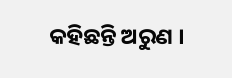କହିଛନ୍ତି ଅରୁଣ ।